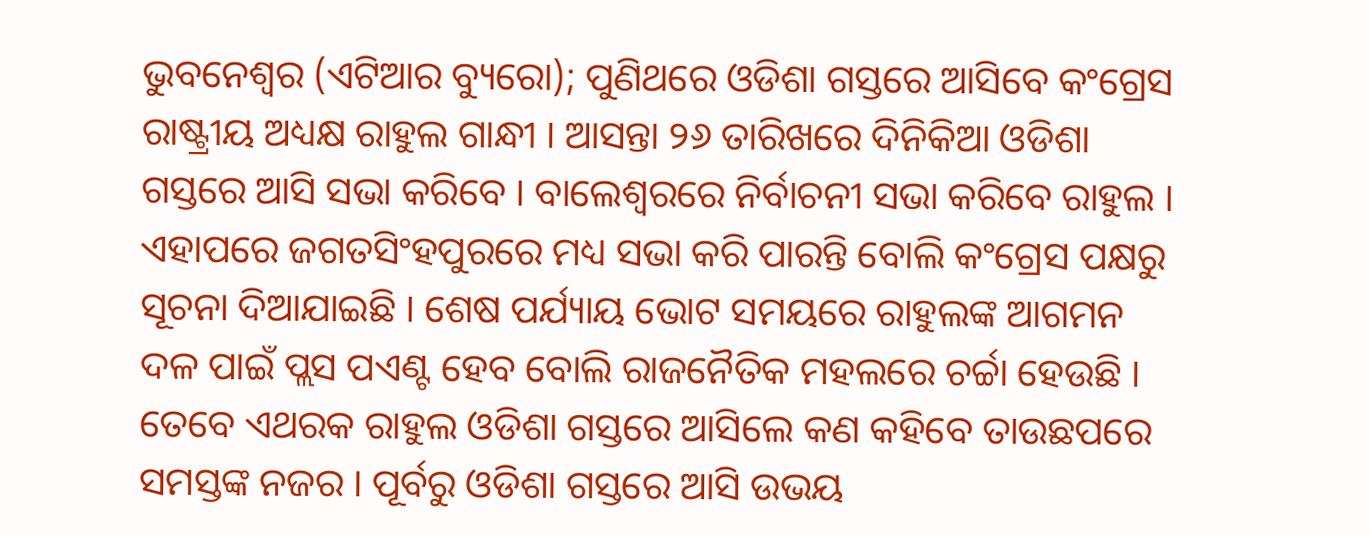ଭୁବନେଶ୍ୱର (ଏଟିଆର ବ୍ୟୁରୋ); ପୁଣିଥରେ ଓଡିଶା ଗସ୍ତରେ ଆସିବେ କଂଗ୍ରେସ ରାଷ୍ଟ୍ରୀୟ ଅଧ୍ୟକ୍ଷ ରାହୁଲ ଗାନ୍ଧୀ । ଆସନ୍ତା ୨୬ ତାରିଖରେ ଦିନିକିଆ ଓଡିଶା ଗସ୍ତରେ ଆସି ସଭା କରିବେ । ବାଲେଶ୍ୱରରେ ନିର୍ବାଚନୀ ସଭା କରିବେ ରାହୁଲ । ଏହାପରେ ଜଗତସିଂହପୁରରେ ମଧ୍ୟ ସଭା କରି ପାରନ୍ତି ବୋଲି କଂଗ୍ରେସ ପକ୍ଷରୁ ସୂଚନା ଦିଆଯାଇଛି । ଶେଷ ପର୍ଯ୍ୟାୟ ଭୋଟ ସମୟରେ ରାହୁଲଙ୍କ ଆଗମନ ଦଳ ପାଇଁ ପ୍ଲସ ପଏଣ୍ଟ ହେବ ବୋଲି ରାଜନୈତିକ ମହଲରେ ଚର୍ଚ୍ଚା ହେଉଛି । ତେବେ ଏଥରକ ରାହୁଲ ଓଡିଶା ଗସ୍ତରେ ଆସିଲେ କଣ କହିବେ ତାଉଛପରେ ସମସ୍ତଙ୍କ ନଜର । ପୂର୍ବରୁ ଓଡିଶା ଗସ୍ତରେ ଆସି ଉଭୟ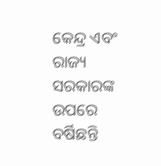କେନ୍ଦ୍ର ଏବଂ ରାଜ୍ୟ ସରକାରଙ୍କ ଉପରେ ବର୍ଷିଛନ୍ତି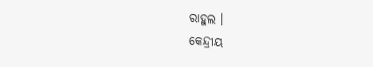ରାହୁଲ ।
କେନ୍ଦ୍ରୀୟ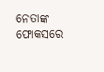ନେତାଙ୍କ ଫୋକସରେ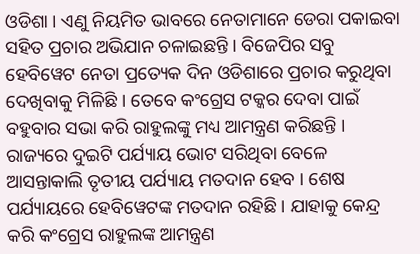ଓଡିଶା । ଏଣୁ ନିୟମିତ ଭାବରେ ନେତାମାନେ ଡେରା ପକାଇବା ସହିତ ପ୍ରଚାର ଅଭିଯାନ ଚଳାଇଛନ୍ତି । ବିଜେପିର ସବୁ ହେବିୱେଟ ନେତା ପ୍ରତ୍ୟେକ ଦିନ ଓଡିଶାରେ ପ୍ରଚାର କରୁଥିବା ଦେଖିବାକୁ ମିଳିଛି । ତେବେ କଂଗ୍ରେସ ଟକ୍କର ଦେବା ପାଇଁ ବହୁବାର ସଭା କରି ରାହୁଲଙ୍କୁ ମଧ୍ୟ ଆମନ୍ତ୍ରଣ କରିଛନ୍ତି । ରାଜ୍ୟରେ ଦୁଇଟି ପର୍ଯ୍ୟାୟ ଭୋଟ ସରିଥିବା ବେଳେ ଆସନ୍ତାକାଲି ତୃତୀୟ ପର୍ଯ୍ୟାୟ ମତଦାନ ହେବ । ଶେଷ ପର୍ଯ୍ୟାୟରେ ହେବିୱେଟଙ୍କ ମତଦାନ ରହିଛି । ଯାହାକୁ କେନ୍ଦ୍ର କରି କଂଗ୍ରେସ ରାହୁଲଙ୍କ ଆମନ୍ତ୍ରଣ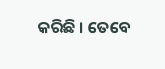କରିଛି । ତେବେ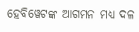ହେବିୱେଟଙ୍କ ଆଗମନ ମଧ୍ୟ ଦଳ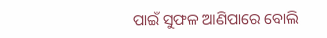ପାଇଁ ସୁଫଳ ଆଣିପାରେ ବୋଲି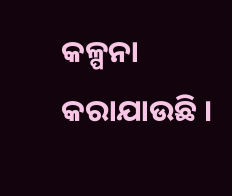କଳ୍ପନା କରାଯାଉଛି ।